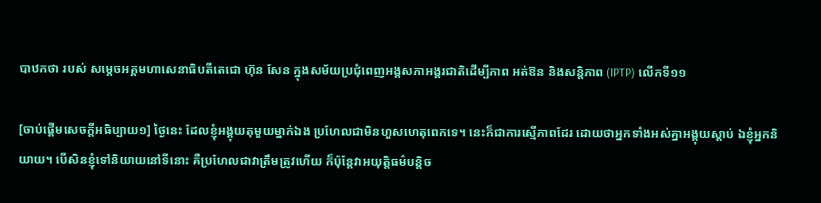បាឋកថា របស់ សម្តេចអគ្គមហាសេនាធិបតីតេជោ ហ៊ុន សែន ក្នុងសម័យប្រជុំពេញអង្គសភាអង្គរជាតិដើម្បីភាព អត់ឱន និងសន្តិភាព (IPTP) លើកទី១១

[ចាប់ផ្តើមសេចក្តីអធិប្បាយ១] ថ្ងៃនេះ ដែលខ្ញុំអង្គុយតុមួយម្នាក់ឯង ប្រហែលជាមិនហួសហេតុពេកទេ។ នេះក៏ជាការស្មើភាពដែរ ដោយថាអ្នកទាំងអស់គ្នាអង្គុយស្តាប់ ឯខ្ញុំអ្នកនិយាយ។ បើសិនខ្ញុំទៅនិយាយនៅទីនោះ គឺប្រហែលជាវាត្រឹមត្រូវហើយ ក៏ប៉ុន្តែវាអយុត្តិធម៌បន្តិច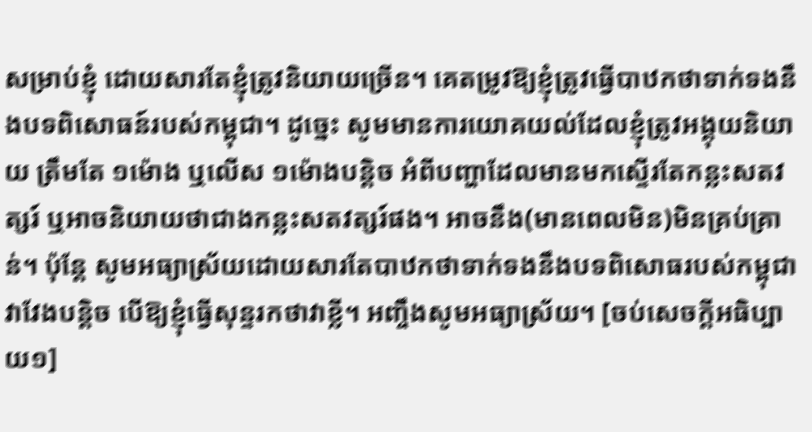សម្រាប់ខ្ញុំ ដោយសារតែខ្ញុំត្រូវនិយាយច្រើន។ គេតម្រូវឱ្យខ្ញុំត្រូវធ្វើបាឋកថាទាក់ទងនឹងបទពិសោធន៍របស់កម្ពុជា។ ដូច្នេះ សូមមានការយោគយល់ដែលខ្ញុំត្រូវអង្គុយនិយាយ ត្រឹមតែ ១ម៉ោង ឬលើស ១ម៉ោងបន្តិច អំពីបញ្ហាដែលមានមកស្ទើរតែកន្លះសតវត្សរ៍ ឬអាចនិយាយថាជាងកន្លះសតវត្សរ៍ផង។ អាចនឹង(មានពេលមិន)មិនគ្រប់គ្រាន់។ ប៉ុន្តែ សូមអធ្យាស្រ័យដោយសារតែបាឋកថាទាក់ទងនឹងបទពិសោធរបស់កម្ពុជាវាវែងបន្តិច បើឱ្យខ្ញុំធ្វើសុន្ទរកថាវាខ្លី។ អញ្ចឹងសូមអធ្យាស្រ័យ។ [ចប់សេចក្តីអធិប្បាយ១]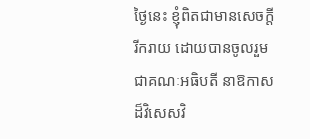ថ្ងៃនេះ ខ្ញុំពិតជាមានសេចក្តីរីករាយ ដោយបានចូលរួមជាគណៈអធិបតី នាឱកាសដ៏វិសេសវិ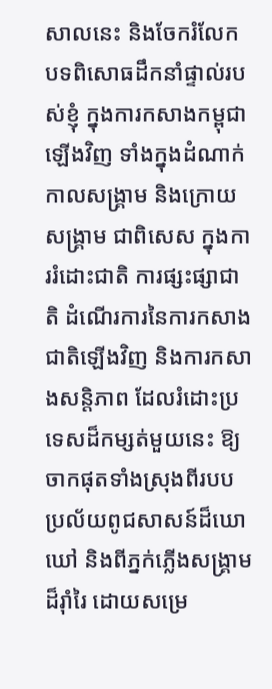សាលនេះ និងចែករំលែកបទពិសោធដឹកនាំផ្ទាល់របស់ខ្ញុំ ក្នុងការកសាងកម្ពុជាឡើងវិញ ទាំងក្នុងដំណាក់កាលសង្គ្រាម និងក្រោយសង្គ្រាម ជាពិសេស ក្នុងការរំដោះជាតិ ការផ្សះផ្សាជាតិ ដំណើរការនៃការកសាងជាតិឡើងវិញ និងការកសាងសន្តិភាព ដែលរំដោះប្រទេសដ៏កម្សត់មួយនេះ ឱ្យចាកផុតទាំងស្រុងពីរបបប្រល័យពូជសាសន៍ដ៏ឃោឃៅ និងពីភ្នក់ភ្លើងសង្គ្រាមដ៏រ៉ាំរៃ ដោយសម្រេ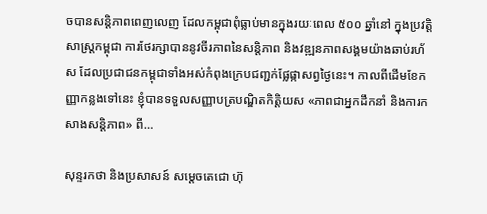ចបានសន្តិភាពពេញលេញ ដែលកម្ពុជាពុំធ្លាប់មានក្នុងរយៈពេល ៥០០ ឆ្នាំនៅ ក្នុងប្រវត្តិសាស្ត្រកម្ពុជា ការថែរក្សាបាននូវចីរភាពនៃសន្តិភាព និងវឌ្ឍនភាពសង្គមយ៉ាងឆាប់រហ័ស ដែលប្រជាជនកម្ពុជាទាំងអស់កំពុងក្រេបជញ្ជក់ផ្លែផ្កាសព្វថ្ងៃនេះ។ កាលពីដើមខែកញ្ញាកន្លងទៅនេះ ខ្ញុំបានទទួលសញ្ញាបត្របណ្ឌិតកិត្តិយស «ភាពជាអ្នកដឹកនាំ និងការកសាងសន្តិភាព» ពី…

សុន្ទរកថា និងប្រសាសន៍ សម្ដេចតេជោ ហ៊ុ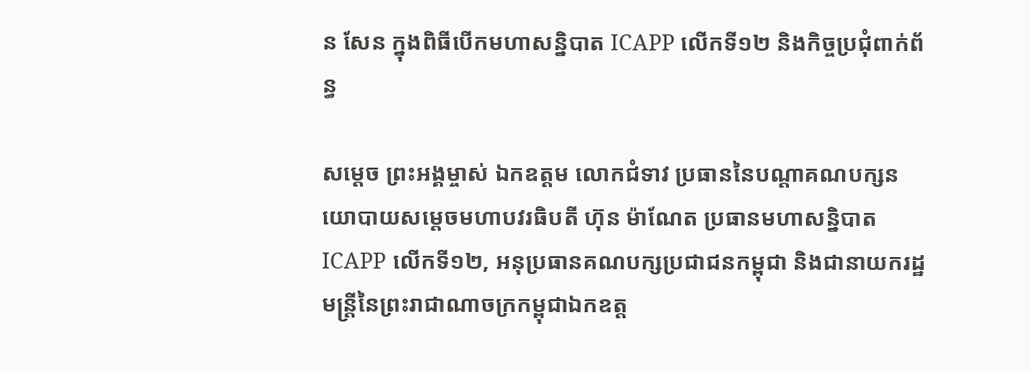ន សែន ក្នុងពិធីបើកមហាសន្និបាត ICAPP លើកទី១២ និងកិច្ចប្រជុំពាក់ព័ន្ធ

សម្ដេច ព្រះអង្គម្ចាស់ ឯកឧត្តម លោកជំទាវ ប្រធាននៃបណ្តាគណបក្សនយោបាយសម្តេចមហាបវរធិបតី ហ៊ុន ម៉ាណែត ប្រធានមហាសន្និបាត ICAPP លើកទី១២, អនុប្រធានគណបក្សប្រជាជនកម្ពុជា និងជានាយករដ្ឋមន្រ្តីនៃព្រះរាជាណាចក្រកម្ពុជាឯកឧត្ត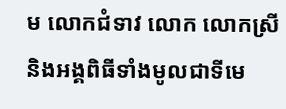ម លោកជំទាវ លោក លោកស្រី និងអង្គពិធីទាំងមូលជាទីមេ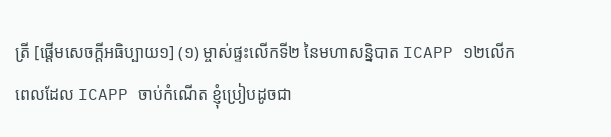ត្រី [ផ្ដើមសេចក្ដីអធិប្បាយ១] (១) ម្ចាស់ផ្ទះលើកទី២ នៃមហាសន្និបាត ICAPP ១២លើក ពេលដែល ICAPP ចាប់កំណើត ខ្ញុំប្រៀបដូចជា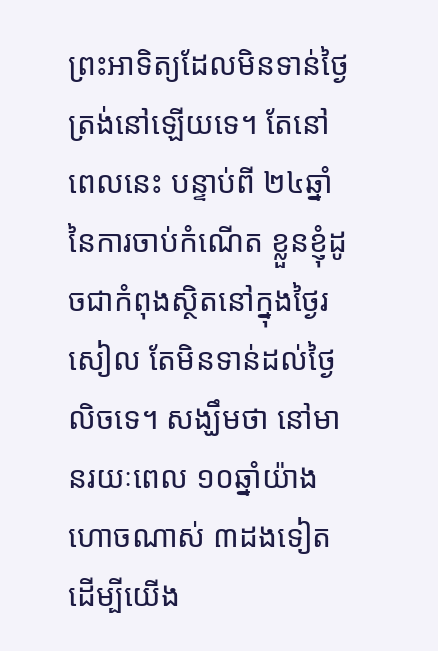ព្រះអាទិត្យដែលមិនទាន់ថ្ងៃត្រង់នៅឡើយទេ។ តែនៅពេលនេះ បន្ទាប់ពី ២៤ឆ្នាំនៃការចាប់កំណើត ខ្លួនខ្ញុំដូចជាកំពុងស្ថិតនៅក្នុងថ្ងៃរសៀល តែមិនទាន់ដល់ថ្ងៃលិចទេ។ សង្ឃឹមថា នៅមានរយៈពេល ១០ឆ្នាំយ៉ាងហោចណាស់ ៣ដងទៀត ដើម្បីយើង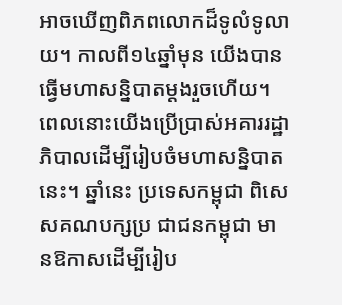អាចឃើញពិភពលោកដ៏ទូលំទូលាយ។ កាលពី១៤ឆ្នាំមុន យើងបានធ្វើមហាសន្និបាតម្ដងរួចហើយ។ ពេលនោះយើងប្រើប្រាស់អគាររដ្ឋាភិបាលដើម្បីរៀបចំមហាសន្និបាតនេះ។ ឆ្នាំនេះ ប្រទេសកម្ពុជា ពិសេសគណបក្សប្រ ជាជនកម្ពុជា មានឱកាសដើម្បីរៀប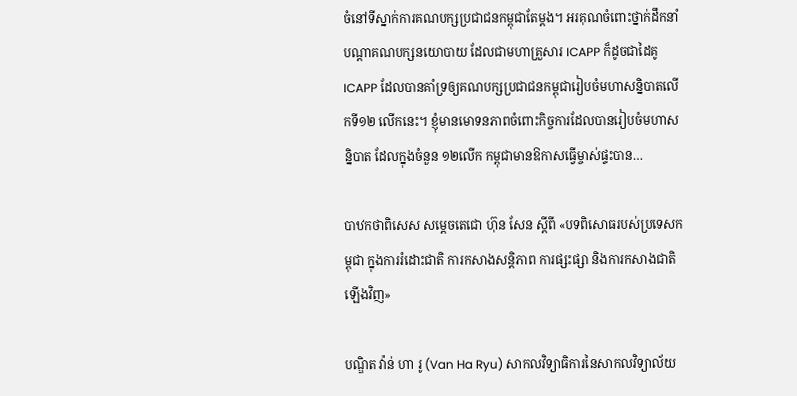ចំនៅទីស្នាក់ការគណបក្សប្រជាជនកម្ពុជាតែម្ដង។ អរគុណចំពោះថ្នាក់ដឹកនាំបណ្ដាគណបក្សនយោបាយ ដែលជាមហាគ្រួសារ ICAPP ក៏ដូចជាដៃគូ ICAPP ដែលបានគាំទ្រឲ្យគណបក្សប្រជាជនកម្ពុជារៀបចំមហាសន្និបាតលើកទី១២ លើកនេះ។ ខ្ញុំមានមោទនភាពចំពោះកិច្ចការដែលបានរៀបចំមហាសន្និបាត ដែលក្នុងចំនួន ១២លើក កម្ពុជាមានឱកាសធ្វើម្ចាស់ផ្ទះបាន…

បាឋកថាពិសេស សម្ដេចតេជោ ហ៊ុន សែន ស្ដីពី «បទពិសោធរបស់ប្រទេសកម្ពុជា ក្នុងការរំដោះជាតិ ការកសាងសន្តិភាព ការផ្សះផ្សា និងការកសាងជាតិឡើងវិញ»

បណ្ឌិត វ៉ាន់ ហា រូ (Van Ha Ryu) សាកលវិទ្យាធិការនៃសាកលវិទ្យាល័យ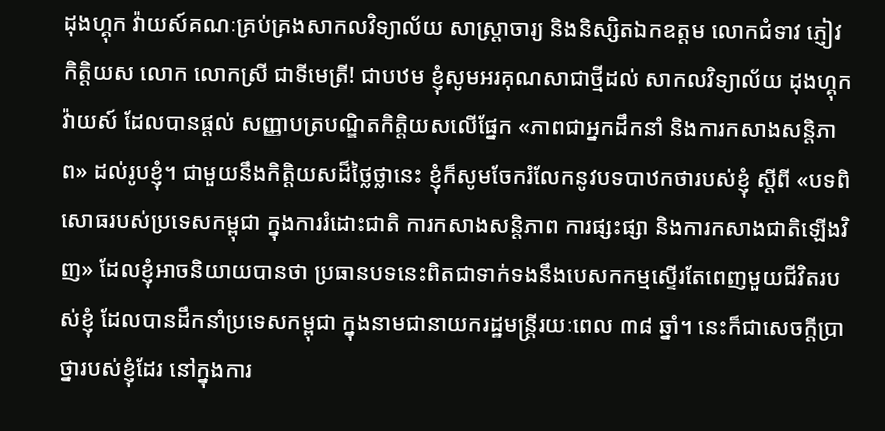ដុងហ្គុក វ៉ាយស៍គណៈគ្រប់គ្រងសាកលវិទ្យាល័យ សាស្រ្តាចារ្យ និងនិស្សិតឯកឧត្តម លោកជំទាវ ភ្ញៀវកិត្តិយស លោក លោកស្រី ជាទីមេត្រី! ជាបឋម ខ្ញុំសូមអរគុណសាជាថ្មីដល់ សាកលវិទ្យាល័យ ដុងហ្គុក វ៉ាយស៍ ដែលបានផ្តល់ សញ្ញាបត្របណ្ឌិតកិត្តិយសលើផ្នែក «ភាពជាអ្នកដឹកនាំ និងការកសាងសន្តិភាព» ដល់រូបខ្ញុំ។ ជាមួយនឹងកិត្តិយសដ៏ថ្លៃថ្លានេះ ខ្ញុំក៏សូមចែករំលែកនូវបទបាឋកថារបស់ខ្ញុំ ស្តីពី «បទពិសោធរបស់ប្រទេសកម្ពុជា ក្នុងការរំដោះជាតិ ការកសាងសន្តិភាព ការផ្សះផ្សា និងការកសាងជាតិឡើងវិញ» ដែលខ្ញុំអាចនិយាយបានថា ប្រធានបទនេះពិតជាទាក់ទងនឹងបេសកកម្មស្ទើរតែពេញមួយជីវិតរបស់ខ្ញុំ ដែលបានដឹកនាំប្រទេសកម្ពុជា ក្នុងនាមជានាយករដ្ឋមន្ត្រីរយៈពេល ៣៨ ឆ្នាំ។ នេះក៏ជាសេចក្តីប្រាថ្នារបស់ខ្ញុំដែរ នៅក្នុងការ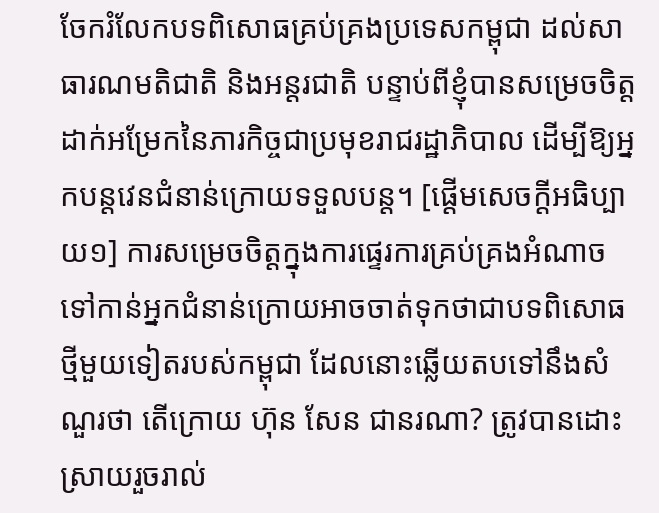ចែករំលែកបទពិសោធគ្រប់គ្រងប្រទេសកម្ពុជា ដល់សាធារណមតិជាតិ និងអន្តរជាតិ បន្ទាប់ពីខ្ញុំបានសម្រេចចិត្តដាក់អម្រែកនៃភារកិច្ចជាប្រមុខរាជរដ្ឋាភិបាល ដើម្បីឱ្យអ្នកបន្តវេនជំនាន់ក្រោយទទួលបន្ត។ [ផ្ដើមសេចក្ដីអធិប្បាយ១] ការសម្រេចចិត្តក្នុងការផ្ទេរការគ្រប់គ្រងអំណាចទៅកាន់អ្នកជំនាន់ក្រោយអាចចាត់ទុកថាជាបទពិសោធថ្មីមួយទៀតរបស់កម្ពុជា ដែលនោះឆ្លើយតបទៅនឹងសំណួរថា តើក្រោយ ហ៊ុន សែន ជានរណា? ត្រូវបានដោះស្រាយរួចរាល់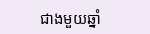ជាងមួយឆ្នាំ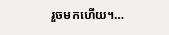រួចមកហើយ។…